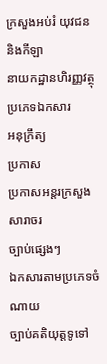ក្រសួងអប់រំ យុវជន និងកីឡា
នាយកដ្ឋានហិរញ្ញវត្ថុ
ប្រភេទឯកសារ
អនុក្រឹត្យ
ប្រកាស
ប្រកាសអន្ដរក្រសួង
សារាចរ
ច្បាប់ផ្សេងៗ
ឯកសារតាមប្រភេទចំណាយ
ច្បាប់គតិយុត្តទូទៅ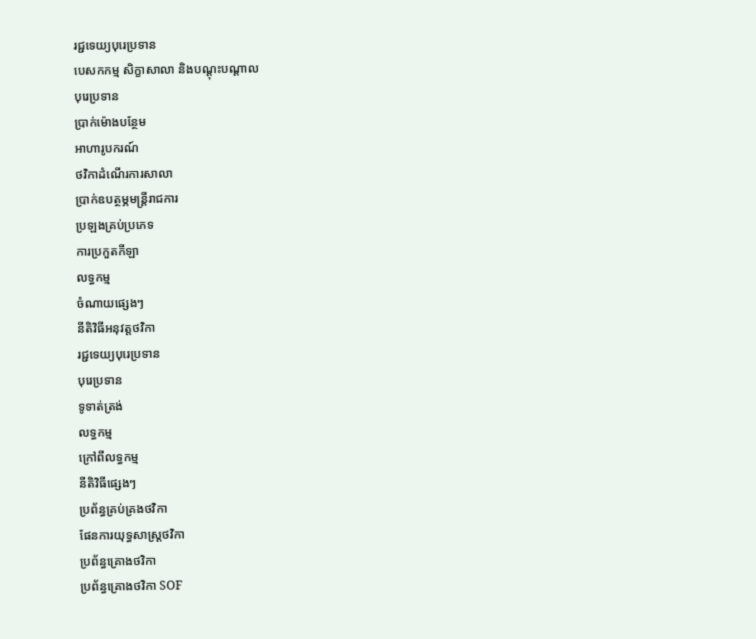រជ្ជទេយ្យបុរេប្រទាន
បេសកកម្ម សិក្ខាសាលា និងបណ្ដុះបណ្ដាល
បុរេប្រទាន
ប្រាក់ម៉ោងបន្ថែម
អាហារូបករណ៍
ថវិកាដំណើរការសាលា
ប្រាក់ឧបត្ថម្ភមន្ដ្រីរាជការ
ប្រឡងគ្រប់ប្រភេទ
ការប្រកួតកីឡា
លទ្ធកម្ម
ចំណាយផ្សេងៗ
នីតិវិធីអនុវត្តថវិកា
រជ្ជទេយ្យបុរេប្រទាន
បុរេប្រទាន
ទូទាត់ត្រង់
លទ្ធកម្ម
ក្រៅពីលទ្ធកម្ម
នីតិវិធីផ្សេងៗ
ប្រព័ន្ធគ្រប់គ្រងថវិកា
ផែនការយុទ្ធសាស្ដ្រថវិកា
ប្រព័ន្ធគ្រោងថវិកា
ប្រព័ន្ធគ្រោងថវិកា SOF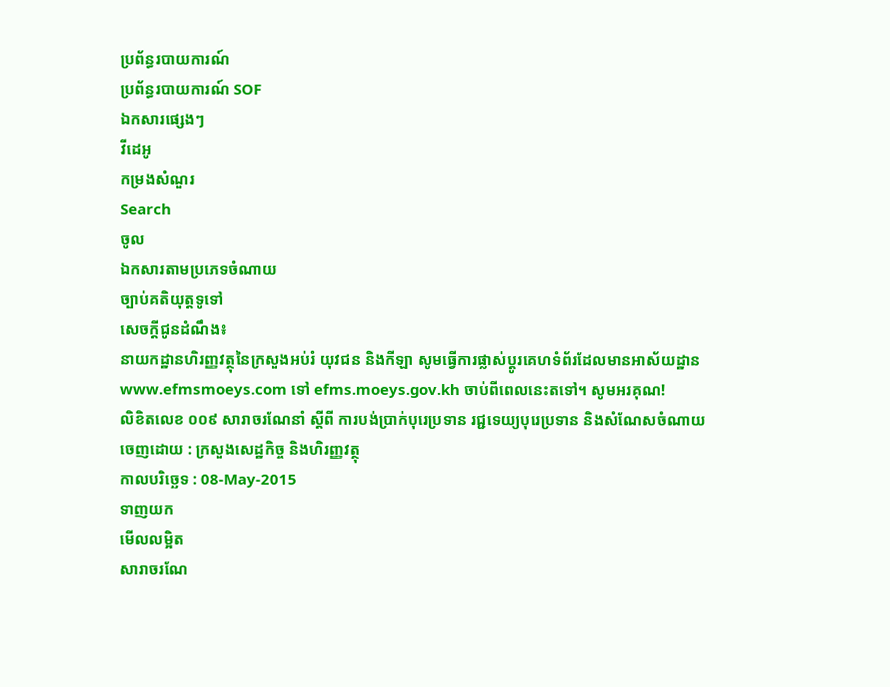ប្រព័ន្ធរបាយការណ៍
ប្រព័ន្ធរបាយការណ៍ SOF
ឯកសារផ្សេងៗ
វីដេអូ
កម្រងសំណួរ
Search
ចូល
ឯកសារតាមប្រភេទចំណាយ
ច្បាប់គតិយុត្តទូទៅ
សេចក្តីជូនដំណឹង៖
នាយកដ្ឋានហិរញ្ញវត្ថុនៃក្រសួងអប់រំ យុវជន និងកីឡា សូមធ្វើការផ្លាស់ប្ដូរគេហទំព័រដែលមានអាស័យដ្ឋាន www.efmsmoeys.com ទៅ efms.moeys.gov.kh ចាប់ពីពេលនេះតទៅ។ សូមអរគុណ!
លិខិតលេខ ០០៩ សារាចរណែនាំ ស្តីពី ការបង់ប្រាក់បុរេប្រទាន រជ្ជទេយ្យបុរេប្រទាន និងសំណែសចំណាយ
ចេញដោយ : ក្រសួងសេដ្ឋកិច្ច និងហិរញ្ញវត្ថុ
កាលបរិច្ឆេទ : 08-May-2015
ទាញយក
មើលលម្អិត
សារាចរណែ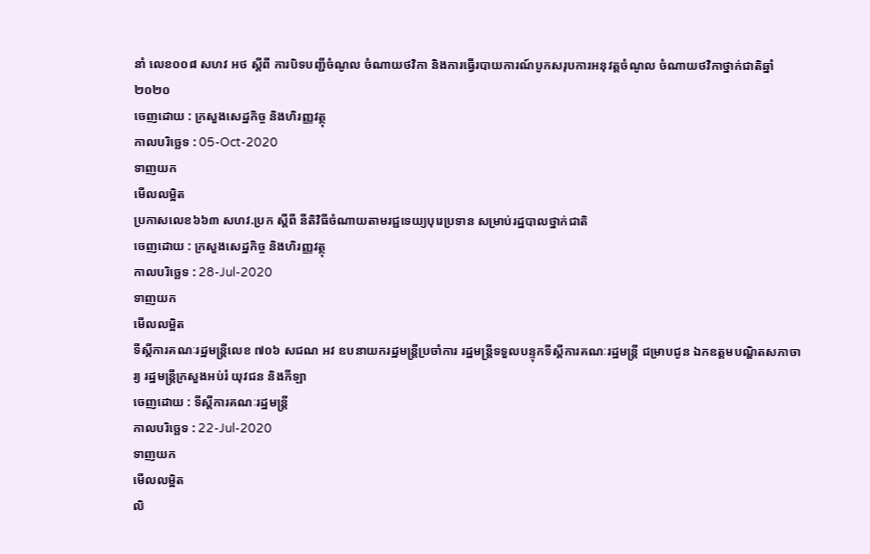នាំ លេខ០០៨ សហវ អថ ស្តីពី ការបិទបញ្ជីចំណូល ចំណាយថវិកា និងការធ្វើរបាយការណ៍បូកសរុបការអនុវត្តចំណូល ចំណាយថវិកាថ្នាក់ជាតិឆ្នាំ២០២០
ចេញដោយ : ក្រសួងសេដ្ឋកិច្ច និងហិរញ្ញវត្ថុ
កាលបរិច្ឆេទ : 05-Oct-2020
ទាញយក
មើលលម្អិត
ប្រកាសលេខ៦៦៣ សហវ.ប្រក ស្តីពី នីតិវិធីចំណាយតាមរជ្ជទេយ្យបុរេប្រទាន សម្រាប់រដ្ឋបាលថ្នាក់ជាតិ
ចេញដោយ : ក្រសួងសេដ្ឋកិច្ច និងហិរញ្ញវត្ថុ
កាលបរិច្ឆេទ : 28-Jul-2020
ទាញយក
មើលលម្អិត
ទីស្តីការគណៈរដ្ឋមន្រ្តីលេខ ៧០៦ សជណ អវ ឧបនាយករដ្ឋមន្រ្តីប្រចាំការ រដ្ឋមន្រ្តីទទួលបន្ទុកទីស្តីការគណៈរដ្ឋមន្រ្តី ជម្រាបជូន ឯកឧត្តមបណ្ឌិតសភាចារ្យ រដ្ឋមន្រ្តីក្រសួងអប់រំ យុវជន និងកីឡា
ចេញដោយ : ទីស្តីការគណៈរដ្ឋមន្រ្តី
កាលបរិច្ឆេទ : 22-Jul-2020
ទាញយក
មើលលម្អិត
លិ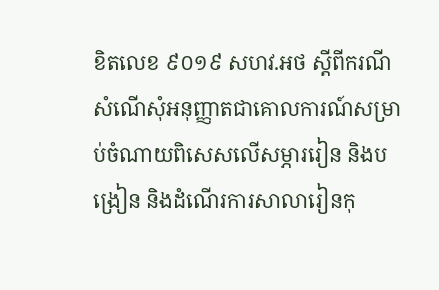ខិតលេខ ៩០១៩ សហវ.អថ ស្ដីពីករណីសំណើសុំអនុញ្ញាតជាគោលការណ៍សម្រាប់ចំណាយពិសេសលើសម្ភាររៀន និងបង្រៀន និងដំណើរការសាលារៀនកុ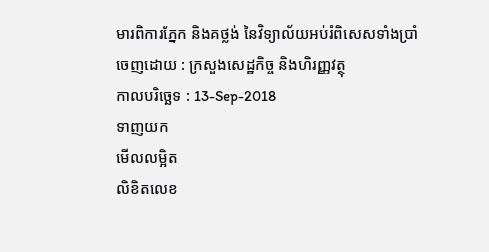មារពិការភ្នែក និងគថ្លង់ នៃវិទ្យាល័យអប់រំពិសេសទាំងប្រាំ
ចេញដោយ : ក្រសួងសេដ្ឋកិច្ច និងហិរញ្ញវត្ថុ
កាលបរិច្ឆេទ : 13-Sep-2018
ទាញយក
មើលលម្អិត
លិខិតលេខ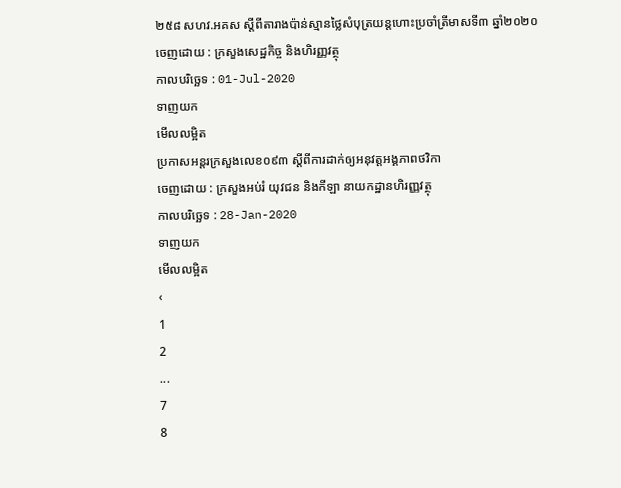២៥៨ សហវ.អគស ស្ដីពីតារាងប៉ាន់ស្មានថ្លៃសំបុត្រយន្ដហោះប្រចាំត្រីមាសទី៣ ឆ្នាំ២០២០
ចេញដោយ : ក្រសួងសេដ្ឋកិច្ច និងហិរញ្ញវត្ថុ
កាលបរិច្ឆេទ : 01-Jul-2020
ទាញយក
មើលលម្អិត
ប្រកាសអន្តរក្រសួងលេខ០៩៣ ស្ដីពីការដាក់ឲ្យអនុវត្តអង្គភាពថវិកា
ចេញដោយ : ក្រសួងអប់រំ យុវជន និងកីឡា នាយកដ្ឋានហិរញ្ញវត្ថុ
កាលបរិច្ឆេទ : 28-Jan-2020
ទាញយក
មើលលម្អិត
‹
1
2
...
7
8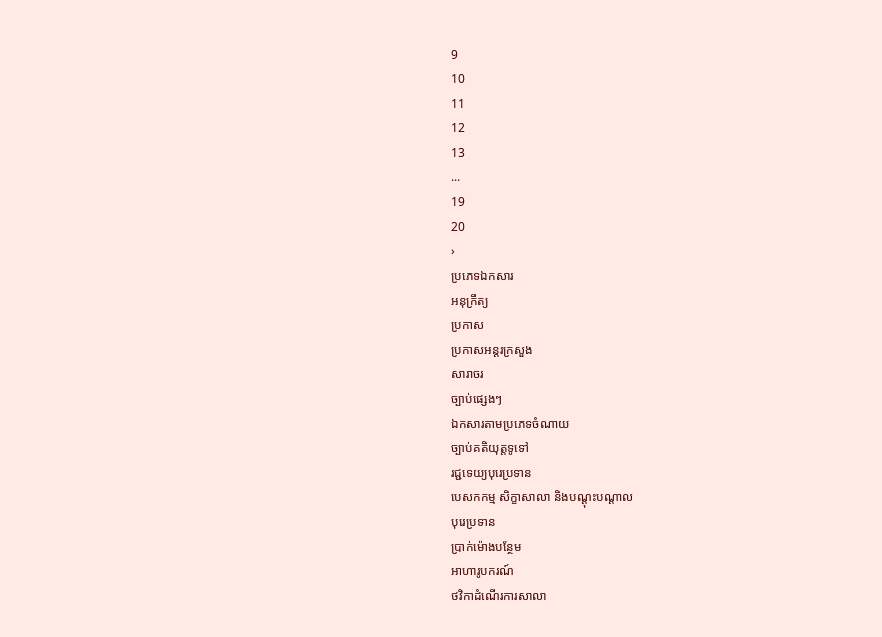9
10
11
12
13
...
19
20
›
ប្រភេទឯកសារ
អនុក្រឹត្យ
ប្រកាស
ប្រកាសអន្ដរក្រសួង
សារាចរ
ច្បាប់ផ្សេងៗ
ឯកសារតាមប្រភេទចំណាយ
ច្បាប់គតិយុត្តទូទៅ
រជ្ជទេយ្យបុរេប្រទាន
បេសកកម្ម សិក្ខាសាលា និងបណ្ដុះបណ្ដាល
បុរេប្រទាន
ប្រាក់ម៉ោងបន្ថែម
អាហារូបករណ៍
ថវិកាដំណើរការសាលា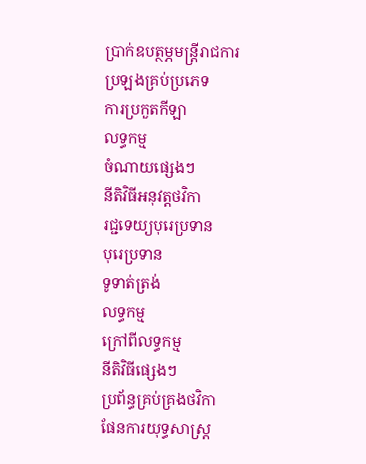ប្រាក់ឧបត្ថម្ភមន្ដ្រីរាជការ
ប្រឡងគ្រប់ប្រភេទ
ការប្រកួតកីឡា
លទ្ធកម្ម
ចំណាយផ្សេងៗ
នីតិវិធីអនុវត្តថវិកា
រជ្ជទេយ្យបុរេប្រទាន
បុរេប្រទាន
ទូទាត់ត្រង់
លទ្ធកម្ម
ក្រៅពីលទ្ធកម្ម
នីតិវិធីផ្សេងៗ
ប្រព័ន្ធគ្រប់គ្រងថវិកា
ផែនការយុទ្ធសាស្ដ្រ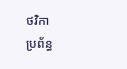ថវិកា
ប្រព័ន្ធ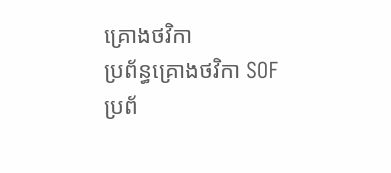គ្រោងថវិកា
ប្រព័ន្ធគ្រោងថវិកា SOF
ប្រព័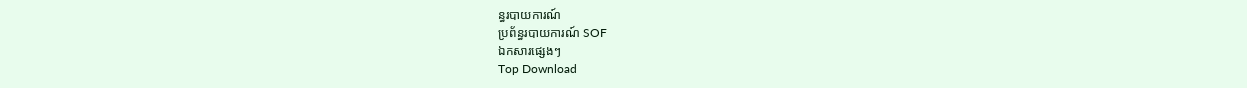ន្ធរបាយការណ៍
ប្រព័ន្ធរបាយការណ៍ SOF
ឯកសារផ្សេងៗ
Top Download